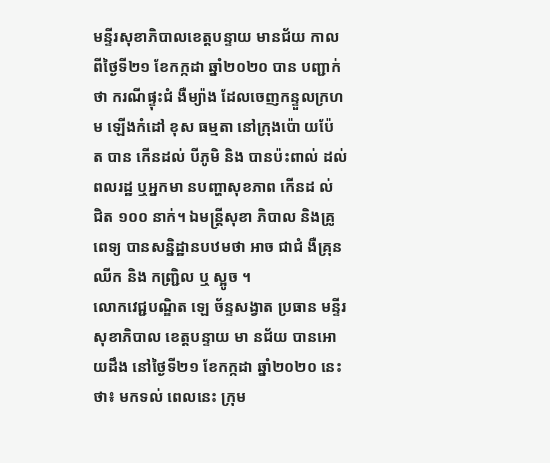មន្ទីរសុខាភិបាលខេត្តបន្ទាយ មានជ័យ កាលពីថ្ងៃទី២១ ខែកក្កដា ឆ្នាំ២០២០ បាន បញ្ជាក់ថា ករណីផ្ទុះជំ ងឺម្យ៉ាង ដែលចេញកន្ទួលក្រហម ឡើងកំដៅ ខុស ធម្មតា នៅក្រុងប៉ោ យប៉ែ ត បាន កើនដល់ បីភូមិ និង បានប៉ះពាល់ ដល់ពលរដ្ឋ ឬអ្នកមា នបញ្ហាសុខភាព កើនដ ល់ ជិត ១០០ នាក់។ ឯមន្ត្រីសុខា ភិបាល និងគ្រូពេទ្យ បានសន្និដ្ឋានបឋមថា អាច ជាជំ ងឺគ្រុន ឈីក និង កញ្ជ្រិល ឬ ស្អូច ។
លោកវេជ្ជបណ្ឌិត ឡេ ច័ន្ទសង្វាត ប្រធាន មន្ទីរសុខាភិបាល ខេត្តបន្ទាយ មា នជ័យ បានអោ យដឹង នៅថ្ងៃទី២១ ខែកក្កដា ឆ្នាំ២០២០ នេះថា៖ មកទល់ ពេលនេះ ក្រុម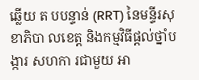ឆ្លើយ ត បបន្ទាន់ (RRT) នៃមន្ទីរសុ ខាភិបា លខេត្ត និងកម្មវិធីផ្តល់ថ្នាំបង្ការ សហកា រជាមួយ អា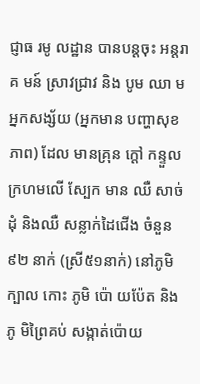ជ្ញាធ រមូ លដ្ឋាន បានបន្តចុះ អន្តរាគ មន៍ ស្រាវជ្រាវ និង បូម ឈា មអ្នកសង្ស័យ (អ្នកមាន បញ្ហាសុខភាព) ដែល មានគ្រុន ក្តៅ កន្ទួលក្រហមលើ ស្បែក មាន ឈឺ សាច់ ដុំ និងឈឺ សន្លាក់ដៃជើង ចំនួន ៩២ នាក់ (ស្រី៥១នាក់) នៅភូមិក្បាល កោះ ភូមិ ប៉ោ យប៉ែត និងភូ មិព្រៃគប់ សង្កាត់ប៉ោយ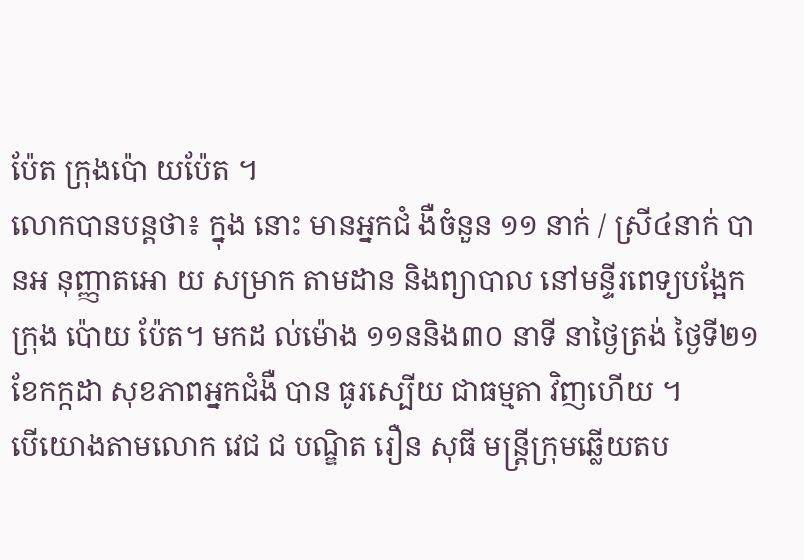ប៉ែត ក្រុងប៉ោ យប៉ែត ។
លោកបានបន្តថា៖ ក្នុង នោះ មានអ្នកជំ ងឺចំនួន ១១ នាក់ / ស្រី៤នាក់ បានអ នុញ្ញាតអោ យ សម្រាក តាមដាន និងព្យាបាល នៅមន្ទីរពេទ្យបង្អែក ក្រុង ប៉ោយ ប៉ែត។ មកដ ល់ម៉ោង ១១ននិង៣០ នាទី នាថ្ងៃត្រង់ ថ្ងៃទី២១ ខែកក្កដា សុខភាពអ្នកជំងឺ បាន ធូរស្បើយ ជាធម្មតា វិញហើយ ។
បើយោងតាមលោក វេជ ជ បណ្ឌិត រឿន សុធី មន្ត្រីក្រុមឆ្លើយតប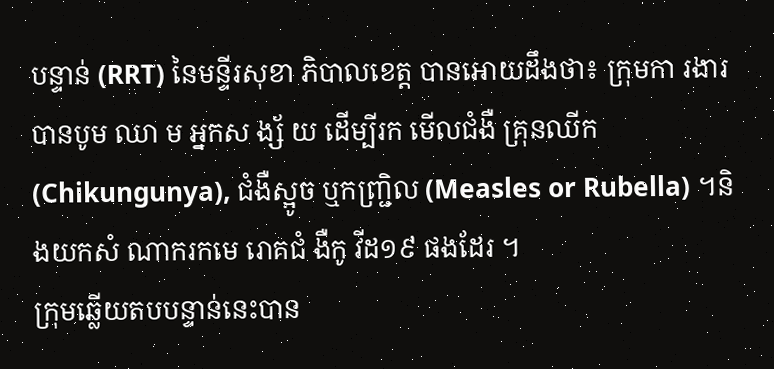បន្ទាន់ (RRT) នៃមន្ទីរសុខា ភិបាលខេត្ត បានអោយដឹងថា៖ ក្រុមកា រងារ បានបូម ឈា ម អ្នកស ង្ស័ យ ដើម្បីរក មើលជំងឺ គ្រុនឈីក (Chikungunya), ជំងឺស្អូច ឬកញ្ជ្រិល (Measles or Rubella) ។និងយកសំ ណាករកមេ រោគជំ ងឺកូ វីដ១៩ ផងដែរ ។
ក្រុមឆ្លើយតបបន្ទាន់នេះបាន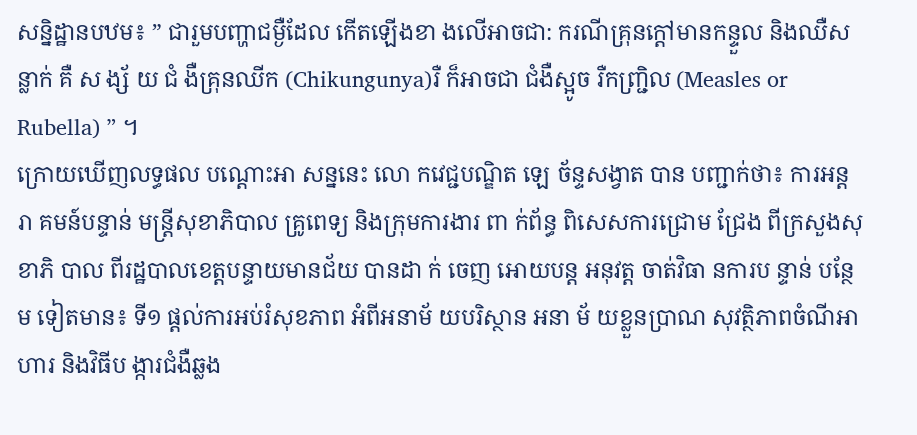សន្និដ្ឋានបឋម៖ ” ជារួមបញ្ហាជម្ងឺដែល កើតឡើងខា ងលើអាចជា: ករណីគ្រុនក្តៅមានកន្ទួល និងឈឺសន្លាក់ គឺ ស ង្ស័ យ ជំ ងឺគ្រុនឈីក (Chikungunya)រឺ ក៏អាចជា ជំងឺស្អូច រឺកញ្ជ្រិល (Measles or Rubella) ” ។
ក្រោយឃើញលទ្ធផល បណ្តោះអា សន្ននេះ លោ កវេជ្ជបណ្ឌិត ឡេ ច័ន្ទសង្វាត បាន បញ្ជាក់ថា៖ ការអន្តរា គមន៍បន្ទាន់ មន្ត្រីសុខាភិបាល គ្រូពេទ្យ និងក្រុមការងារ ពា ក់ព័ន្ធ ពិសេសការជ្រោម ជ្រែង ពីក្រសួងសុខាភិ បាល ពីរដ្ឋបាលខេត្តបន្ទាយមានជ័យ បានដា ក់ ចេញ អោយបន្ត អនុវត្ត ចាត់វិធា នការប ន្ទាន់ បន្ថែម ទៀតមាន៖ ទី១ ផ្តល់ការអប់រំសុខភាព អំពីអនាម័ យបរិស្ថាន អនា ម័ យខ្លួនប្រាណ សុវត្ថិភាពចំណីអា ហារ និងវិធីប ង្ការជំងឺឆ្លង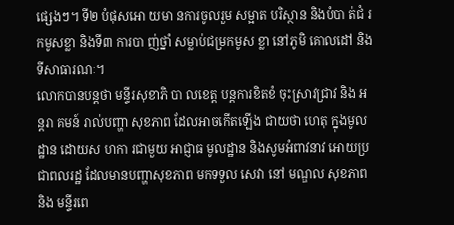ផ្សេងៗ។ ទី២ បំផុសអោ យមា នការចូលរួម សម្អាត បរិស្ថាន និងបំបា ត់ជំ រកមូសខ្លា និងទី៣ ការបា ញ់ថ្នាំ សម្លាប់ជម្រកមូស ខ្លា នៅភូមិ គោលដៅ និងទីសាធារណៈ។
លោកបានបន្តថា មន្ទីរសុខាភិ បា លខេត្ត បន្តការខិតខំ ចុះស្រាវជ្រាវ និង អន្តរា គមន៍ រាល់បញ្ហា សុខភាព ដែលអាចកើតឡើង ជាយថា ហេតុ ក្នុងមូលដ្ឋាន ដោយស ហកា រជាមួយ អាជ្ញាធ មូលដ្ឋាន និងសូមអំពាវនាវ អោយប្រជាពលរដ្ឋ ដែលមានបញ្ហាសុខភាព មកទទួល សេវា នៅ មណ្ឌល សុខភាព និង មន្ទីរពេ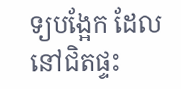ទ្យបង្អែក ដែល នៅជិតផ្ទះ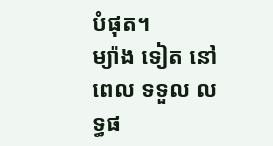បំផុត។
ម្យ៉ាង ទៀត នៅពេល ទទួល លទ្ធផ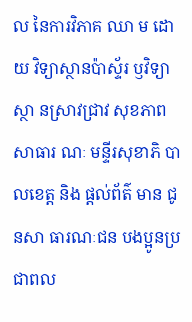ល នៃការវិភាគ ឈា ម ដោយ វិទ្យាស្ថានប៉ាស្ទ័រ ឫវិទ្យាស្ថា នស្រាវជ្រាវ សុខភាពសាធារ ណៈ មន្ទីរសុខាភិ បាលខេត្ត និង ផ្តល់ព័ត៌ មាន ជូនសា ធារណៈជន បងប្អូនប្រ ជាពល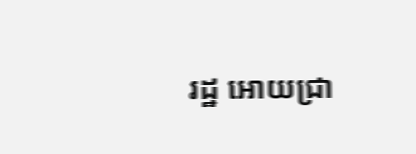រដ្ឋ អោយជ្រា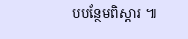បបន្ថែមពិស្តារ ៕